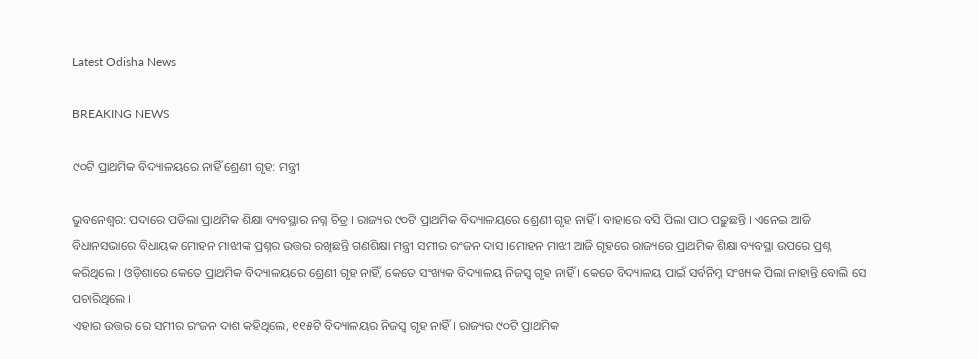Latest Odisha News

BREAKING NEWS

୯୦ଟି ପ୍ରାଥମିକ ବିଦ୍ୟାଳୟରେ ନାହିଁ ଶ୍ରେଣୀ ଗୃହ: ମନ୍ତ୍ରୀ

ଭୁବନେଶ୍ୱର: ପଦାରେ ପଡିଲା ପ୍ରାଥମିକ ଶିକ୍ଷା ବ୍ୟବସ୍ଥାର ନଗ୍ନ ଚିତ୍ର । ରାଜ୍ୟର ୯୦ଟି ପ୍ରାଥମିକ ବିଦ୍ୟାଳୟରେ ଶ୍ରେଣୀ ଗୃହ ନାହିଁ । ବାହାରେ ବସି ପିଲା ପାଠ ପଢ଼ୁଛନ୍ତି । ଏନେଇ ଆଜି ବିଧାନସଭାରେ ବିଧାୟକ ମୋହନ ମାଝୀଙ୍କ ପ୍ରଶ୍ନର ଉତ୍ତର ରଖିଛନ୍ତି ଗଣଶିକ୍ଷା ମନ୍ତ୍ରୀ ସମୀର ରଂଜନ ଦାସ ।ମୋହନ ମାଝୀ ଆଜି ଗୃହରେ ରାଜ୍ୟରେ ପ୍ରାଥମିକ ଶିକ୍ଷା ବ୍ୟବସ୍ଥା ଉପରେ ପ୍ରଶ୍ନ କରିଥିଲେ । ଓଡ଼ିଶାରେ କେତେ ପ୍ରାଥମିକ ବିଦ୍ୟାଳୟରେ ଶ୍ରେଣୀ ଗୃହ ନାହିଁ, କେତେ ସଂଖ୍ୟକ ବିଦ୍ୟାଳୟ ନିଜସ୍ୱ ଗୃହ ନାହିଁ । କେତେ ବିଦ୍ୟାଳୟ ପାଇଁ ସର୍ବନିମ୍ନ ସଂଖ୍ୟକ ପିଲା ନାହାନ୍ତି ବୋଲି ସେ ପଚାରିଥିଲେ ।
ଏହାର ଉତ୍ତର ରେ ସମୀର ରଂଜନ ଦାଶ କହିଥିଲେ, ୧୧୫ଟି ବିଦ୍ୟାଳୟର ନିଜସ୍ୱ ଗୃହ ନାହିଁ । ରାଜ୍ୟର ୯୦ଟି ପ୍ରାଥମିକ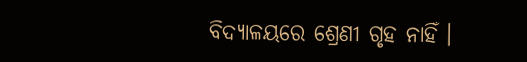ବିଦ୍ୟାଳୟରେ ଶ୍ରେଣୀ ଗୃହ ନାହିଁ ।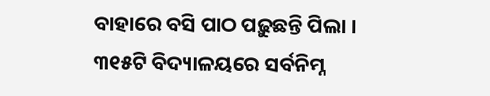ବାହାରେ ବସି ପାଠ ପଢ଼ୁଛନ୍ତି ପିଲା । ୩୧୫ଟି ବିଦ୍ୟାଳୟରେ ସର୍ବନିମ୍ନ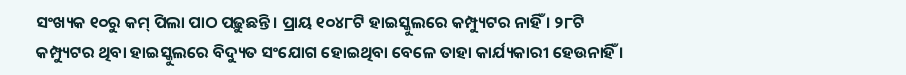ସଂଖ୍ୟକ ୧୦ରୁ କମ୍ ପିଲା ପାଠ ପଢ଼ୁଛନ୍ତି । ପ୍ରାୟ ୧୦୪୮ଟି ହାଇସ୍କୁଲରେ କମ୍ପ୍ୟୁଟର ନାହିଁ । ୨୮ଟି କମ୍ପ୍ୟୁଟର ଥିବା ହାଇସ୍କୁଲରେ ବିଦ୍ୟୁତ ସଂଯୋଗ ହୋଇଥିବା ବେଳେ ତାହା କାର୍ଯ୍ୟକାରୀ ହେଉନାହିଁ ।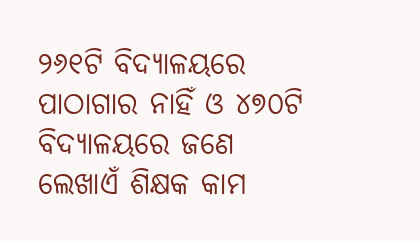୨୬୧ଟି ବିଦ୍ୟାଳୟରେ ପାଠାଗାର ନାହିଁ ଓ ୪୭୦ଟି ବିଦ୍ୟାଳୟରେ ଜଣେ ଲେଖାଏଁ ଶିକ୍ଷକ କାମ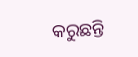କରୁଛନ୍ତି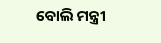ବୋଲି ମନ୍ତ୍ରୀ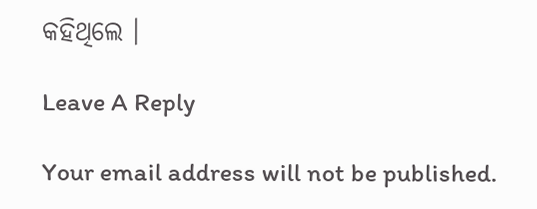କହିଥିଲେ ।

Leave A Reply

Your email address will not be published.